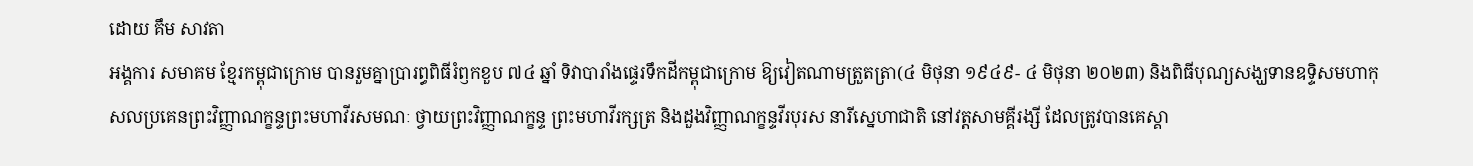ដោយ គឹម សាវតា
អង្គការ សមាគម ខ្មែរកម្ពុជាក្រោម បានរួមគ្នាប្រារព្ធពិធីរំឭកខួប ៧៤ ឆ្នាំ ទិវាបារាំងផ្ទេរទឹកដីកម្ពុជាក្រោម ឱ្យវៀតណាមត្រួតត្រា(៤ មិថុនា ១៩៤៩- ៤ មិថុនា ២០២៣) និងពិធីបុណ្យសង្ឃទានឧទ្ទិសមហាកុសលប្រគេនព្រះវិញ្ញាណក្ខន្ទព្រះមហាវីរសមណៈ ថ្វាយព្រះវិញ្ញាណក្ខន្ទ ព្រះមហាវីរក្សត្រ និងដួងវិញ្ញាណក្ខន្ទវីរបុរស នារីស្នេហាជាតិ នៅវត្តសាមគ្គីរង្សី ដែលត្រូវបានគេស្គា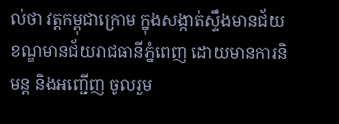ល់ថា វត្តកម្ពុជាក្រោម ក្នុងសង្កាត់ស្ទឹងមានជ័យ ខណ្ឌមានជ័យរាជធានីភ្នំពេញ ដោយមានការនិមន្ត និងអញ្ជើញ ចូលរួម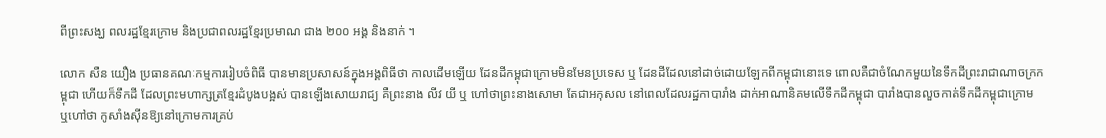ពីព្រះសង្ឃ ពលរដ្ឋខ្មែរក្រោម និងប្រជាពលរដ្ឋខ្មែរប្រមាណ ជាង ២០០ អង្គ និងនាក់ ។

លោក សឺន យឿង ប្រធានគណៈកម្មការរៀបចំពិធី បានមានប្រសាសន៍ក្នុងអង្គពិធីថា កាលដើមឡើយ ដែនដីកម្ពុជាក្រោមមិនមែនប្រទេស ឬ ដែនដីដែលនៅដាច់ដោយឡែកពីកម្ពុជានោះទេ ពោលគឺជាចំណែកមួយនៃទឹកដីព្រះរាជាណាចក្រកម្ពុជា ហើយក៏ទឹកដី ដែលព្រះមហាក្សត្រខ្មែរដំបូងបង្អស់ បានឡើងសោយរាជ្យ គឺព្រះនាង លីវ យី ឬ ហៅថាព្រះនាងសោមា តែជាអកុសល នៅពេលដែលរដ្ឋកាបារាំង ដាក់អាណានិគមលើទឹកដីកម្ពុជា បារាំងបានលួចកាត់ទឹកដីកម្ពុជាក្រោម ឬហៅថា កូសាំងស៊ីនឱ្យនៅក្រោមការគ្រប់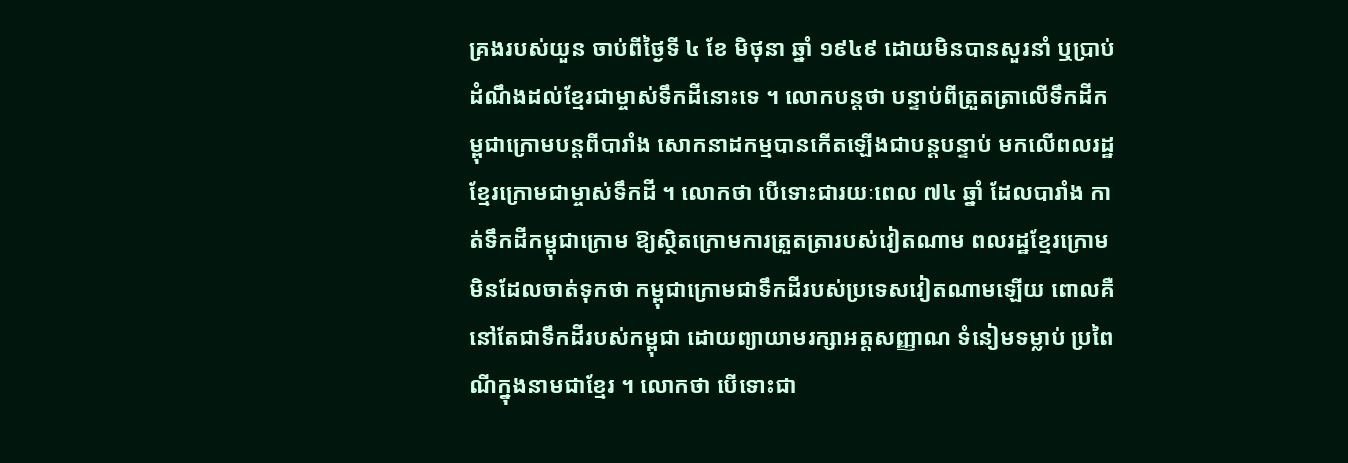គ្រងរបស់យួន ចាប់ពីថ្ងៃទី ៤ ខែ មិថុនា ឆ្នាំ ១៩៤៩ ដោយមិនបានសួរនាំ ឬប្រាប់ដំណឹងដល់ខ្មែរជាម្ចាស់ទឹកដីនោះទេ ។ លោកបន្តថា បន្ទាប់ពីត្រួតត្រាលើទឹកដីកម្ពុជាក្រោមបន្តពីបារាំង សោកនាដកម្មបានកើតឡើងជាបន្តបន្ទាប់ មកលើពលរដ្ឋខ្មែរក្រោមជាម្ចាស់ទឹកដី ។ លោកថា បើទោះជារយៈពេល ៧៤ ឆ្នាំ ដែលបារាំង កាត់ទឹកដីកម្ពុជាក្រោម ឱ្យស្ថិតក្រោមការត្រួតត្រារបស់វៀតណាម ពលរដ្ឋខ្មែរក្រោមមិនដែលចាត់ទុកថា កម្ពុជាក្រោមជាទឹកដីរបស់ប្រទេសវៀតណាមឡើយ ពោលគឺនៅតែជាទឹកដីរបស់កម្ពុជា ដោយព្យាយាមរក្សាអត្តសញ្ញាណ ទំនៀមទម្លាប់ ប្រពៃណីក្នុងនាមជាខ្មែរ ។ លោកថា បើទោះជា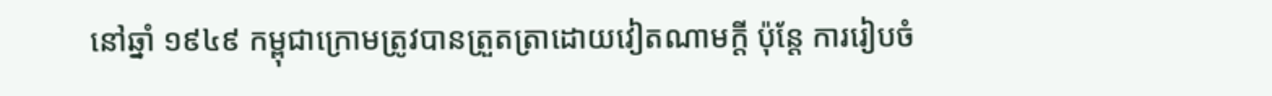នៅឆ្នាំ ១៩៤៩ កម្ពុជាក្រោមត្រូវបានត្រួតត្រាដោយវៀតណាមក្តី ប៉ុន្តែ ការរៀបចំ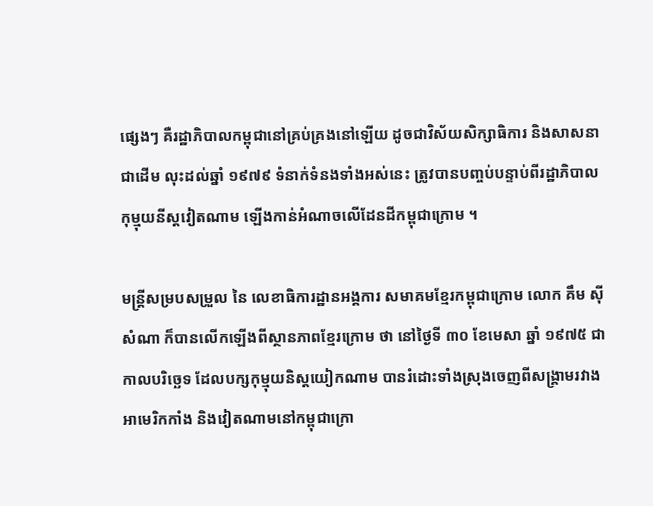ផ្សេងៗ គឺរដ្ឋាភិបាលកម្ពុជានៅគ្រប់គ្រងនៅឡើយ ដូចជាវិស័យសិក្សាធិការ និងសាសនាជាដើម លុះដល់ឆ្នាំ ១៩៧៩ ទំនាក់ទំនងទាំងអស់នេះ ត្រូវបានបញ្ចប់បន្ទាប់ពីរដ្ឋាភិបាលកុម្មុយនីស្តវៀតណាម ឡើងកាន់អំណាចលើដែនដីកម្ពុជាក្រោម ។

មន្ត្រីសម្របសម្រួល នៃ លេខាធិការដ្ឋានអង្គការ សមាគមខ្មែរកម្ពុជាក្រោម លោក គឹម ស៊ីសំណា ក៏បានលើកឡើងពីស្ថានភាពខ្មែរក្រោម ថា នៅថ្ងៃទី ៣០ ខែមេសា ឆ្នាំ ១៩៧៥ ជាកាលបរិច្ឆេទ ដែលបក្សកុម្មុយនិស្តយៀកណាម បានរំដោះទាំងស្រុងចេញពីសង្គ្រាមរវាងអាមេរិកកាំង និងវៀតណាមនៅកម្ពុជាក្រោ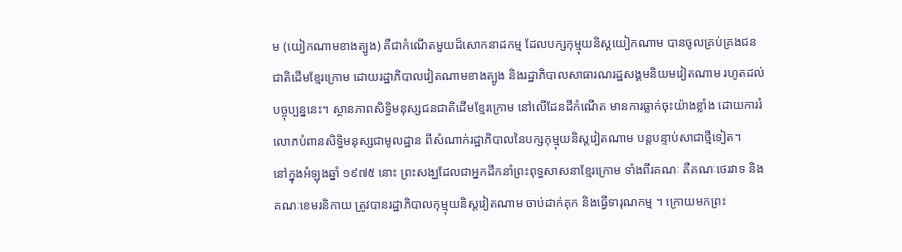ម (យៀកណាមខាងត្បូង) គឺជាកំណើតមួយដ៏សោកនាដកម្ម ដែលបក្សកុម្មុយនិស្តយៀកណាម បានចូលគ្រប់គ្រងជនជាតិដើមខ្មែរក្រោម ដោយរដ្ឋាភិបាលវៀតណាមខាងត្បូង និងរដ្ឋាភិបាលសាធារណរដ្ឋសង្គមនិយមវៀតណាម រហូតដល់បច្ចុប្បន្ននេះ។ ស្ថានភាពសិទ្ធិមនុស្សជនជាតិដើមខ្មែរក្រោម នៅលើដែនដីកំណើត មានការធ្លាក់ចុះយ៉ាងខ្លាំង ដោយការរំលោភបំពានសិទ្ធិមនុស្សជាមូលដ្ឋាន ពីសំណាក់រដ្ឋាភិបាលនៃបក្សកុម្មុយនិស្តវៀតណាម បន្តបន្ទាប់សាជាថ្មីទៀត។
នៅក្នុងអំឡុងឆ្នាំ ១៩៧៥ នោះ ព្រះសង្ឃដែលជាអ្នកដឹកនាំព្រះពុទ្ធសាសនាខ្មែរក្រោម ទាំងពីរគណៈ គឺគណៈថេរវាទ និងគណៈខេមរនិកាយ ត្រូវបានរដ្ឋាភិបាលកុម្មុយនិស្តវៀតណាម ចាប់ដាក់គុក និងធ្វើទារុណកម្ម ។ ក្រោយមកព្រះ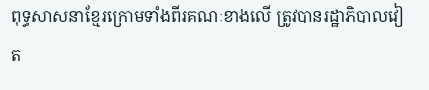ពុទ្ធសាសនាខ្មែរក្រោមទាំងពីរគណៈខាងលើ ត្រូវបានរដ្ឋាភិបាលវៀត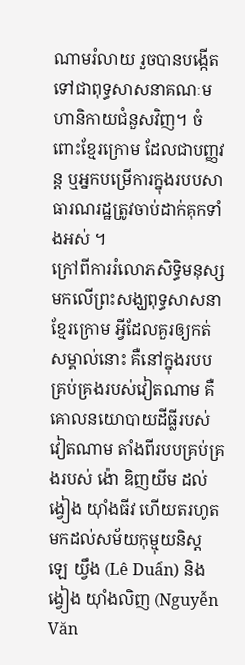ណាមរំលាយ រួចបានបង្កើតទៅជាពុទ្ធសាសនាគណៈមហានិកាយជំនួសវិញ។ ចំពោះខ្មែរក្រោម ដែលជាបញ្ញវន្ត ឬអ្នកបម្រើការក្នុងរបបសាធារណរដ្ឋត្រូវចាប់ដាក់គុកទាំងអស់ ។
ក្រៅពីការរំលោភសិទ្ធិមនុស្ស មកលើព្រះសង្ឃពុទ្ធសាសនាខ្មែរក្រោម អ្វីដែលគួរឲ្យកត់សម្គាល់នោះ គឺនៅក្នុងរបបគ្រប់គ្រងរបស់វៀតណាម គឺ គោលនយោបាយដីធ្លីរបស់វៀតណាម តាំងពីរបបគ្រប់គ្រងរបស់ ង៉ោ ឌិញយីម ដល់ ង្វៀង យ៉ាំងធីវ ហើយតរហូតមកដល់សម័យកុម្មុយនិស្ត ឡេ យ្វឹង (Lê Duẩn) និង ង្វៀង យ៉ាំងលិញ (Nguyễn Văn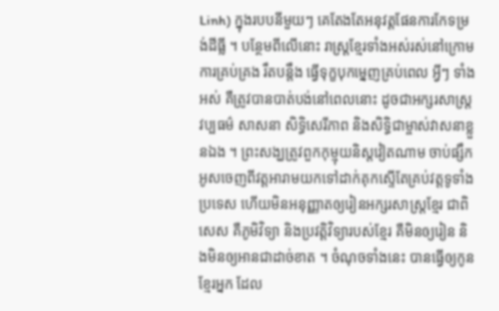Linh) ក្នុងរបបនីមួយៗ គេតែងតែអនុវត្តផែនការកែទម្រង់ដីធ្លី ។ បន្ថែមពីលើនោះ រាស្ត្រខ្មែរទាំងអស់រស់នៅក្រោមការគ្រប់គ្រង រឹតបន្តឹង ធ្វើទុក្ខបុកម្នេញគ្រប់ពេល អ្វីៗ ទាំងអស់ គឺត្រូវបានបាត់បង់នៅពេលនោះ ដូចជាអក្សរសាស្ត្រ វប្បធម៌ សាសនា សិទ្ធិសេរីភាព និងសិទ្ធិជាម្ចាស់វាសនាខ្លួនឯង ។ ព្រះសង្ឃត្រូវពួកកុម្មុយនិស្តវៀតណាម ចាប់ផ្សឹកអូសចេញពីវត្តអារាមយកទៅដាក់គុកស្ទើតែគ្រប់វត្តទូទាំងប្រទេស ហើយមិនអនុញ្ញាតឲ្យរៀនអក្សរសាស្ត្រខ្មែរ ជាពិសេស គឺភូមិវិទ្យា និងប្រវត្តិវិទ្យារបស់ខ្មែរ គឺមិនឲ្យរៀន និងមិនឲ្យអានជាដាច់ខាត ។ ចំណុចទាំងនេះ បានធ្វើឲ្យកូនខ្មែរអ្នក ដែល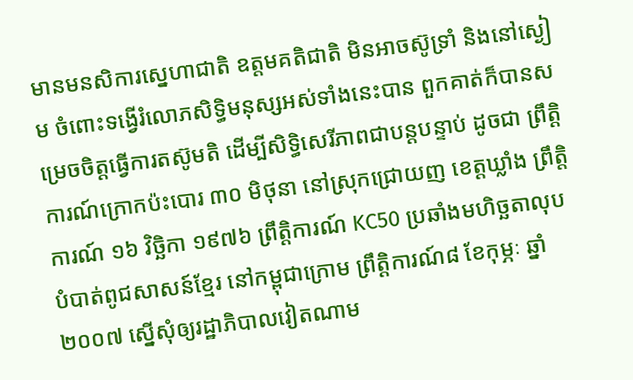មានមនសិការស្នេហាជាតិ ឧត្តមគតិជាតិ មិនអាចស៊ូទ្រាំ និងនៅស្ងៀម ចំពោះទង្វើរំលោភសិទ្ធិមនុស្សអស់ទាំងនេះបាន ពួកគាត់ក៏បានសម្រេចចិត្តធ្វើការតស៊ូមតិ ដើម្បីសិទ្ធិសេរីភាពជាបន្តបន្ទាប់ ដូចជា ព្រឹត្តិការណ៍ក្រោកប៉ះបោរ ៣០ មិថុនា នៅស្រុកជ្រោយញ ខេត្តឃ្លាំង ព្រឹត្តិការណ៍ ១៦ វិច្ឆិកា ១៩៧៦ ព្រឹត្តិការណ៍ KC50 ប្រឆាំងមហិច្ឆតាលុបបំបាត់ពូជសាសន៍ខ្មែរ នៅកម្ពុជាក្រោម ព្រឹត្តិការណ៍៨ ខែកុម្ភៈ ឆ្នាំ ២០០៧ ស្នើសុំឲ្យរដ្ឋាភិបាលវៀតណាម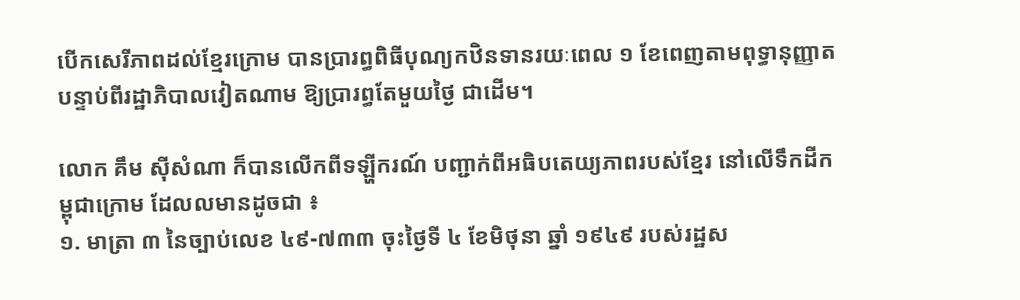បើកសេរីភាពដល់ខ្មែរក្រោម បានប្រារព្ធពិធីបុណ្យកឋិនទានរយៈពេល ១ ខែពេញតាមពុទ្ធានុញ្ញាត បន្ទាប់ពីរដ្ឋាភិបាលវៀតណាម ឱ្យប្រារព្ធតែមួយថ្ងៃ ជាដើម។

លោក គឹម ស៊ីសំណា ក៏បានលើកពីទឡ្ហីករណ៍ បញ្ជាក់ពីអធិបតេយ្យភាពរបស់ខ្មែរ នៅលើទឹកដីកម្ពុជាក្រោម ដែលលមានដូចជា ៖
១. មាត្រា ៣ នៃច្បាប់លេខ ៤៩-៧៣៣ ចុះថ្ងៃទី ៤ ខែមិថុនា ឆ្នាំ ១៩៤៩ របស់រដ្ឋស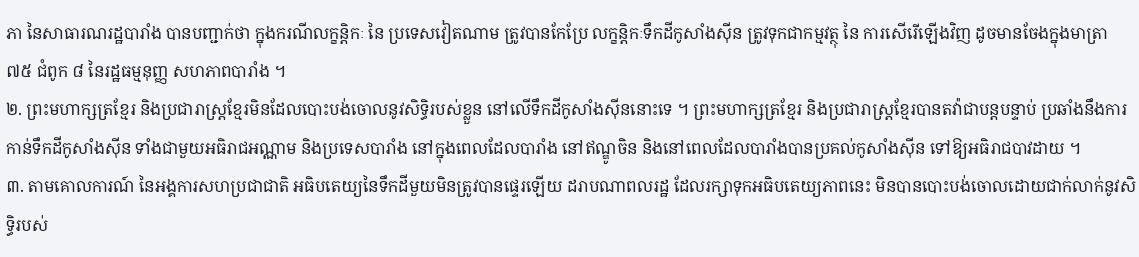ភា នៃសាធារណរដ្ឋបារាំង បានបញ្ជាក់ថា ក្នុងករណីលក្ខន្តិកៈ នៃ ប្រទេសវៀតណាម ត្រូវបានកែប្រែ លក្ខន្តិកៈទឹកដីកូសាំងស៊ីន ត្រូវទុកជាកម្មវត្ថុ នៃ ការសើរើឡើងវិញ ដូចមានចែងក្នុងមាត្រា ៧៥ ជំពូក ៨ នៃរដ្ឋធម្មនុញ្ញ សហភាពបារាំង ។
២. ព្រះមហាក្សត្រខ្មែរ និងប្រជារាស្ត្រខ្មែរមិនដែលបោះបង់ចោលនូវសិទ្ធិរបស់ខ្លួន នៅលើទឹកដីកូសាំងស៊ីននោះទេ ។ ព្រះមហាក្សត្រខ្មែរ និងប្រជារាស្ត្រខ្មែរបានតវ៉ាជាបន្តបន្ទាប់ ប្រឆាំងនឹងការកាន់ទឹកដីកូសាំងស៊ីន ទាំងជាមួយអធិរាជអណ្ណាម និងប្រទេសបារាំង នៅក្នុងពេលដែលបារាំង នៅឥណ្ឌូចិន និងនៅពេលដែលបារាំងបានប្រគល់កូសាំងស៊ីន ទៅឱ្យអធិរាជបាវដាយ ។
៣. តាមគោលការណ៍ នៃអង្គការសហប្រជាជាតិ អធិបតេយ្យនៃទឹកដីមួយមិនត្រូវបានផ្ទេរឡើយ ដរាបណាពលរដ្ឋ ដែលរក្សាទុកអធិបតេយ្យភាពនេះ មិនបានបោះបង់ចោលដោយជាក់លាក់នូវសិទ្ធិរបស់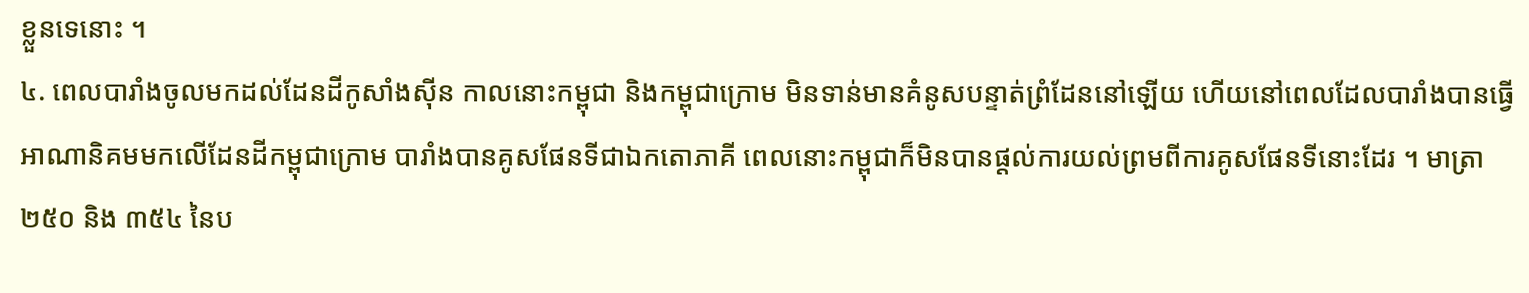ខ្លួនទេនោះ ។
៤. ពេលបារាំងចូលមកដល់ដែនដីកូសាំងស៊ីន កាលនោះកម្ពុជា និងកម្ពុជាក្រោម មិនទាន់មានគំនូសបន្ទាត់ព្រំដែននៅឡើយ ហើយនៅពេលដែលបារាំងបានធ្វើអាណានិគមមកលើដែនដីកម្ពុជាក្រោម បារាំងបានគូសផែនទីជាឯកតោភាគី ពេលនោះកម្ពុជាក៏មិនបានផ្តល់ការយល់ព្រមពីការគូសផែនទីនោះដែរ ។ មាត្រា ២៥០ និង ៣៥៤ នៃប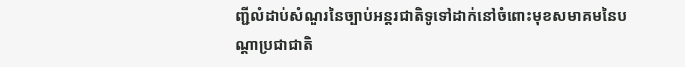ញ្ជីលំដាប់សំណួរនៃច្បាប់អន្តរជាតិទូទៅដាក់នៅចំពោះមុខសមាគមនៃបណ្តាប្រជាជាតិ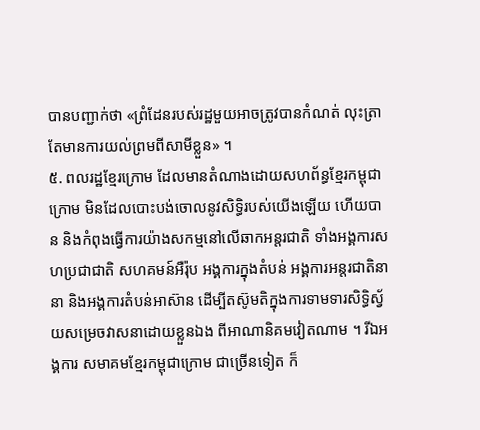បានបញ្ជាក់ថា «ព្រំដែនរបស់រដ្ឋមួយអាចត្រូវបានកំណត់ លុះត្រាតែមានការយល់ព្រមពីសាមីខ្លួន» ។
៥. ពលរដ្ឋខ្មែរក្រោម ដែលមានតំណាងដោយសហព័ន្ធខ្មែរកម្ពុជាក្រោម មិនដែលបោះបង់ចោលនូវសិទ្ធិរបស់យើងឡើយ ហើយបាន និងកំពុងធ្វើការយ៉ាងសកម្មនៅលើឆាកអន្តរជាតិ ទាំងអង្គការសហប្រជាជាតិ សហគមន៍អឺរ៉ុប អង្គការក្នុងតំបន់ អង្គការអន្តរជាតិនានា និងអង្គការតំបន់អាស៊ាន ដើម្បីតស៊ូមតិក្នុងការទាមទារសិទ្ធិស្វ័យសម្រេចវាសនាដោយខ្លួនឯង ពីអាណានិគមវៀតណាម ។ រីឯអង្គការ សមាគមខ្មែរកម្ពុជាក្រោម ជាច្រើនទៀត ក៏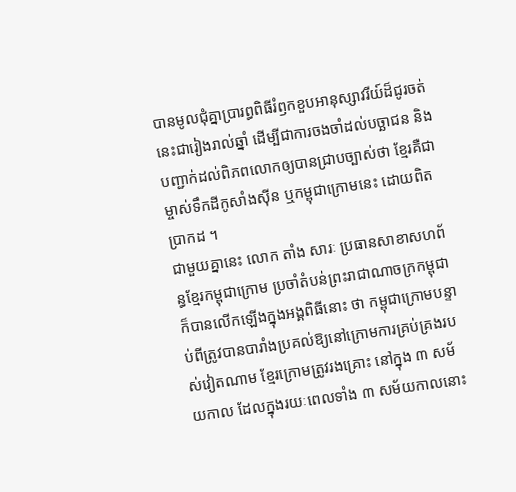បានមូលជុំគ្នាប្រារព្ធពិធីរំឭកខួបអានុស្សាវរីយ៍ដ៏ជូរចត់នេះជារៀងរាល់ឆ្នាំ ដើម្បីជាការចងចាំដល់បច្ឆាជន និងបញ្ជាក់ដល់ពិភពលោកឲ្យបានជ្រាបច្បាស់ថា ខ្មែរគឺជាម្ចាស់ទឹកដីកូសាំងស៊ីន ឬកម្ពុជាក្រោមនេះ ដោយពិតប្រាកដ ។
ជាមួយគ្នានេះ លោក តាំង សារៈ ប្រធានសាខាសហព័ន្ធខ្មែរកម្ពុជាក្រោម ប្រចាំតំបន់ព្រះរាជាណាចក្រកម្ពុជា ក៏បានលើកឡើងក្នុងអង្គពិធីនោះ ថា កម្ពុជាក្រោមបន្ទាប់ពីត្រូវបានបារាំងប្រគល់ឱ្យនៅក្រោមការគ្រប់គ្រងរបស់វៀតណាម ខ្មែរក្រោមត្រូវរងគ្រោះ នៅក្នុង ៣ សម័យកាល ដែលក្នុងរយៈពេលទាំង ៣ សម័យកាលនោះ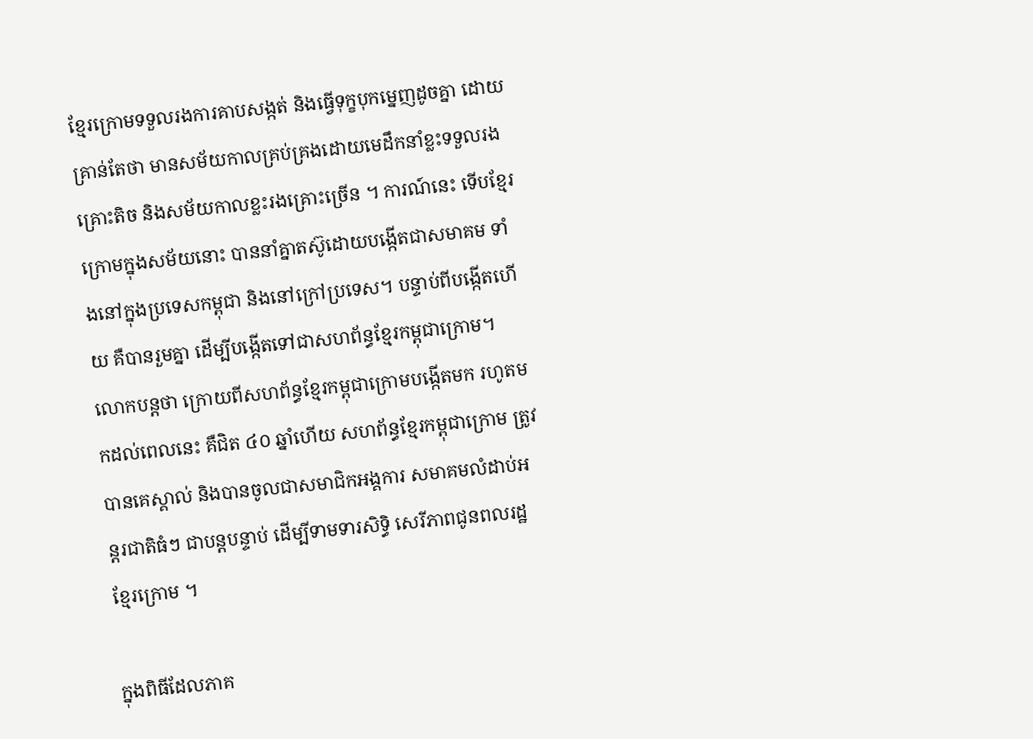ខ្មែរក្រោមទទួលរងការគាបសង្កត់ និងធ្វើទុក្ខបុកម្នេញដូចគ្នា ដោយគ្រាន់តែថា មានសម័យកាលគ្រប់គ្រងដោយមេដឹកនាំខ្លះទទួលរងគ្រោះតិច និងសម័យកាលខ្លះរងគ្រោះច្រើន ។ ការណ៍នេះ ទើបខ្មែរក្រោមក្នុងសម័យនោះ បាននាំគ្នាតស៊ូដោយបង្កើតជាសមាគម ទាំងនៅក្នុងប្រទេសកម្ពុជា និងនៅក្រៅប្រទេស។ បន្ទាប់ពីបង្កើតហើយ គឺបានរួមគ្នា ដើម្បីបង្កើតទៅជាសហព័ន្ធខ្មែរកម្ពុជាក្រោម។ លោកបន្តថា ក្រោយពីសហព័ន្ធខ្មែរកម្ពុជាក្រោមបង្កើតមក រហូតមកដល់ពេលនេះ គឺជិត ៤០ ឆ្នាំហើយ សហព័ន្ធខ្មែរកម្ពុជាក្រោម ត្រូវបានគេស្គាល់ និងបានចូលជាសមាជិកអង្គការ សមាគមលំដាប់អន្តរជាតិធំៗ ជាបន្តបន្ទាប់ ដើម្បីទាមទារសិទ្ធិ សេរីភាពជូនពលរដ្ឋខ្មែរក្រោម ។

ក្នុងពិធីដែលភាគ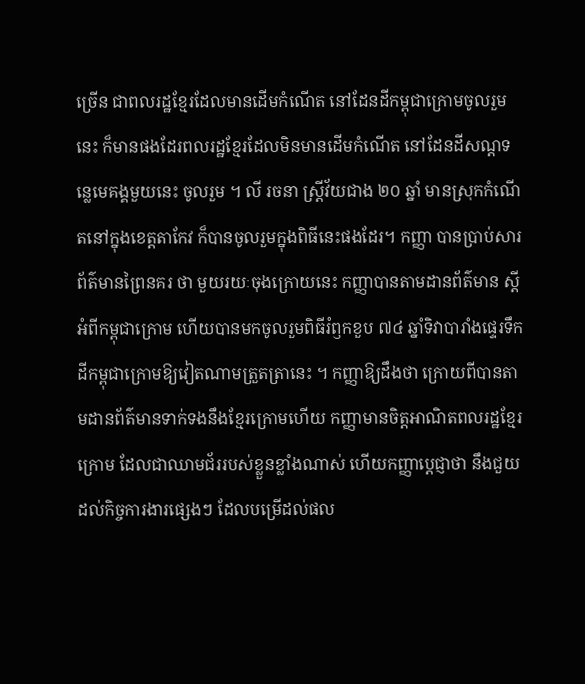ច្រើន ជាពលរដ្ឋខ្មែរដែលមានដើមកំណើត នៅដែនដីកម្ពុជាក្រោមចូលរួមនេះ ក៏មានផងដែរពលរដ្ឋខ្មែរដែលមិនមានដើមកំណើត នៅដែនដីសណ្ដទន្លេមេគង្គមួយនេះ ចូលរួម ។ លី រចនា ស្ត្រីវ័យជាង ២០ ឆ្នាំ មានស្រុកកំណើតនៅក្នុងខេត្តតាកែវ ក៏បានចូលរួមក្នុងពិធីនេះផងដែរ។ កញ្ញា បានប្រាប់សារព័ត៌មានព្រៃនគរ ថា មួយរយៈចុងក្រោយនេះ កញ្ញាបានតាមដានព័ត៌មាន ស្តីអំពីកម្ពុជាក្រោម ហើយបានមកចូលរួមពិធីរំឭកខួប ៧៤ ឆ្នាំទិវាបារាំងផ្ទេរទឹកដីកម្ពុជាក្រោមឱ្យវៀតណាមត្រួតត្រានេះ ។ កញ្ញាឱ្យដឹងថា ក្រោយពីបានតាមដានព័ត៌មានទាក់ទងនឹងខ្មែរក្រោមហើយ កញ្ញាមានចិត្តអាណិតពលរដ្ឋខ្មែរក្រោម ដែលជាឈាមជ័ររបស់ខ្លួនខ្លាំងណាស់ ហើយកញ្ញាប្តេជ្ញាថា នឹងជួយដល់កិច្ចការងារផ្សេងៗ ដែលបម្រើដល់ផល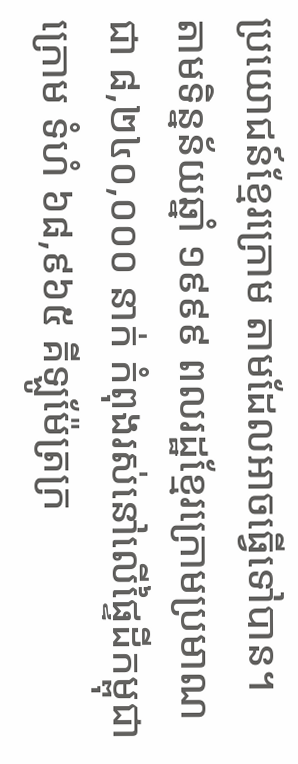ប្រយោជន៍ខ្មែរក្រោម តាមដែលអាចធ្វើទៅបាន។
តាមទិន្នន័យឆ្នាំ ១៩៩៩ ពលរដ្ឋខ្មែរក្រោមប្រមាណជា ៨,២៤០,០០០ នាក់ កំពុងរស់នៅលើផ្ទៃដីកម្ពុជាក្រោម ទំហំ ៦៨,៩៦៥ គីឡូម៉ែត្រក្រ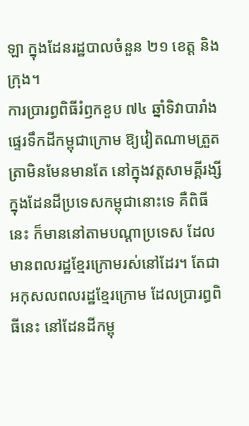ឡា ក្នុងដែនរដ្ឋបាលចំនួន ២១ ខេត្ត និងក្រុង។
ការប្រារព្ធពិធីរំឭកខួប ៧៤ ឆ្នាំទិវាបារាំងផ្ទេរទឹកដីកម្ពុជាក្រោម ឱ្យវៀតណាមត្រួតត្រាមិនមែនមានតែ នៅក្នុងវត្តសាមគ្គីរង្សី ក្នុងដែនដីប្រទេសកម្ពុជានោះទេ គឺពិធីនេះ ក៏មាននៅតាមបណ្ដាប្រទេស ដែលមានពលរដ្ឋខ្មែរក្រោមរស់នៅដែរ។ តែជាអកុសលពលរដ្ឋខ្មែរក្រោម ដែលប្រារព្ធពិធីនេះ នៅដែនដីកម្ពុ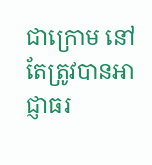ជាក្រោម នៅតែត្រូវបានអាជ្ញាធរ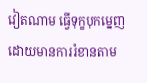វៀតណាម ធ្វើទុក្ខបុកម្នេញដោយមានការរំខានតាម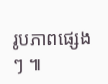រូបភាពផ្សេងៗ ៕